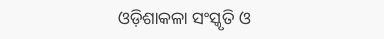ଓଡ଼ିଶାକଳା ସଂସ୍କୃତି ଓ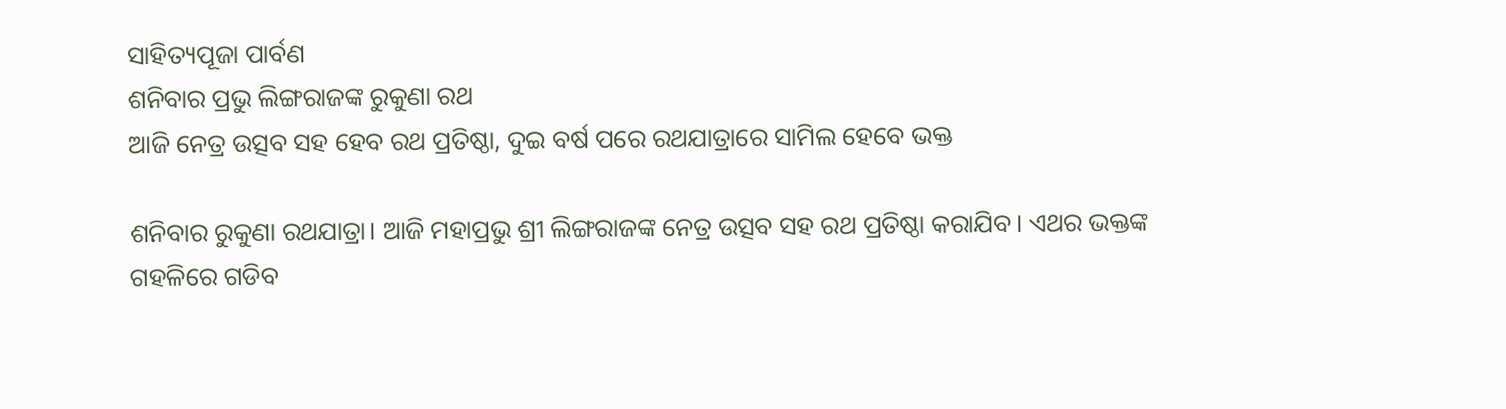ସାହିତ୍ୟପୂଜା ପାର୍ବଣ
ଶନିବାର ପ୍ରଭୁ ଲିଙ୍ଗରାଜଙ୍କ ରୁକୁଣା ରଥ
ଆଜି ନେତ୍ର ଉତ୍ସବ ସହ ହେବ ରଥ ପ୍ରତିଷ୍ଠା, ଦୁଇ ବର୍ଷ ପରେ ରଥଯାତ୍ରାରେ ସାମିଲ ହେବେ ଭକ୍ତ

ଶନିବାର ରୁକୁଣା ରଥଯାତ୍ରା। ଆଜି ମହାପ୍ରଭୁ ଶ୍ରୀ ଲିଙ୍ଗରାଜଙ୍କ ନେତ୍ର ଉତ୍ସବ ସହ ରଥ ପ୍ରତିଷ୍ଠା କରାଯିବ। ଏଥର ଭକ୍ତଙ୍କ ଗହଳିରେ ଗଡିବ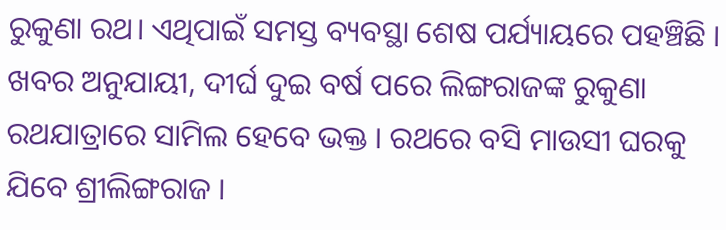ରୁକୁଣା ରଥ। ଏଥିପାଇଁ ସମସ୍ତ ବ୍ୟବସ୍ଥା ଶେଷ ପର୍ଯ୍ୟାୟରେ ପହଞ୍ଚିଛି । ଖବର ଅନୁଯାୟୀ, ଦୀର୍ଘ ଦୁଇ ବର୍ଷ ପରେ ଲିଙ୍ଗରାଜଙ୍କ ରୁକୁଣା ରଥଯାତ୍ରାରେ ସାମିଲ ହେବେ ଭକ୍ତ । ରଥରେ ବସି ମାଉସୀ ଘରକୁ ଯିବେ ଶ୍ରୀଲିଙ୍ଗରାଜ ।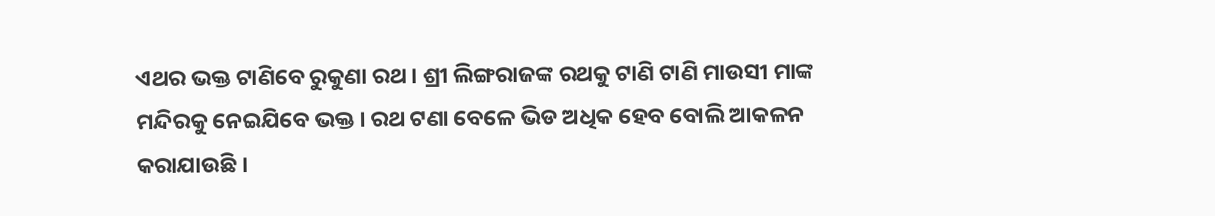ଏଥର ଭକ୍ତ ଟାଣିବେ ରୁକୁଣା ରଥ । ଶ୍ରୀ ଲିଙ୍ଗରାଜଙ୍କ ରଥକୁ ଟାଣି ଟାଣି ମାଉସୀ ମାଙ୍କ ମନ୍ଦିରକୁ ନେଇଯିବେ ଭକ୍ତ । ରଥ ଟଣା ବେଳେ ଭିଡ ଅଧିକ ହେବ ବୋଲି ଆକଳନ କରାଯାଉଛି ।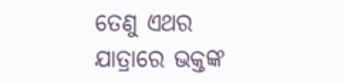ତେଣୁ ଏଥର ଯାତ୍ରାରେ ଭକ୍ତଙ୍କ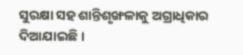ସୁରକ୍ଷା ସହ ଶାନ୍ତିଶୃଙ୍ଖଳାକୁ ଅଗ୍ରାଧିକାର ଦିଆଯାଇଛି ।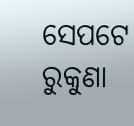ସେପଟେ ରୁକୁଣା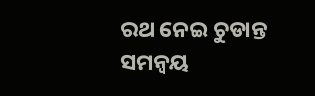ରଥ ନେଇ ଚୁଡାନ୍ତ ସମନ୍ବୟ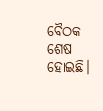ବୈଠକ ଶେଷ ହୋଇଛି।